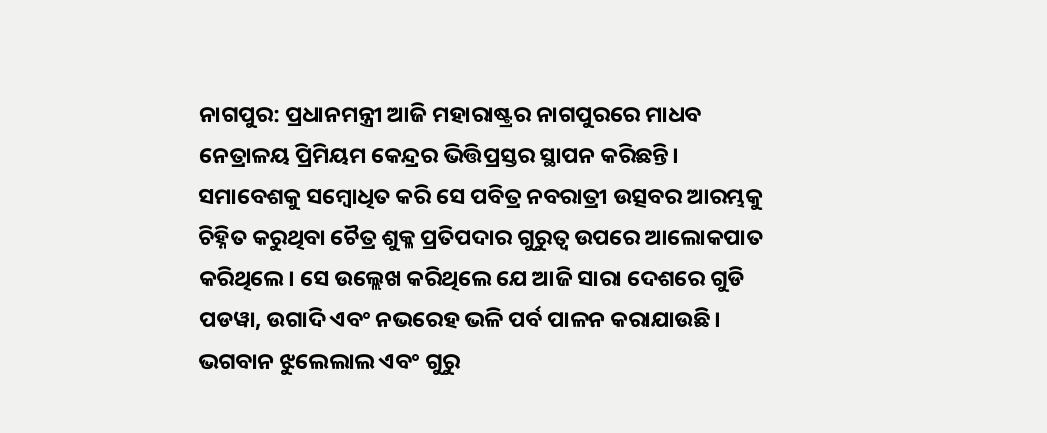ନାଗପୁର: ପ୍ରଧାନମନ୍ତ୍ରୀ ଆଜି ମହାରାଷ୍ଟ୍ରର ନାଗପୁରରେ ମାଧବ ନେତ୍ରାଳୟ ପ୍ରିମିୟମ କେନ୍ଦ୍ରର ଭିତ୍ତିପ୍ରସ୍ତର ସ୍ଥାପନ କରିଛନ୍ତି। ସମାବେଶକୁ ସମ୍ବୋଧିତ କରି ସେ ପବିତ୍ର ନବରାତ୍ରୀ ଉତ୍ସବର ଆରମ୍ଭକୁ ଚିହ୍ନିତ କରୁଥିବା ଚୈତ୍ର ଶୁକ୍ଳ ପ୍ରତିପଦାର ଗୁରୁତ୍ୱ ଉପରେ ଆଲୋକପାତ କରିଥିଲେ। ସେ ଉଲ୍ଲେଖ କରିଥିଲେ ଯେ ଆଜି ସାରା ଦେଶରେ ଗୁଡି ପଡୱା, ଉଗାଦି ଏବଂ ନଭରେହ ଭଳି ପର୍ବ ପାଳନ କରାଯାଉଛି। ଭଗବାନ ଝୁଲେଲାଲ ଏବଂ ଗୁରୁ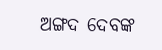ଅଙ୍ଗଦ ଦେବଙ୍କ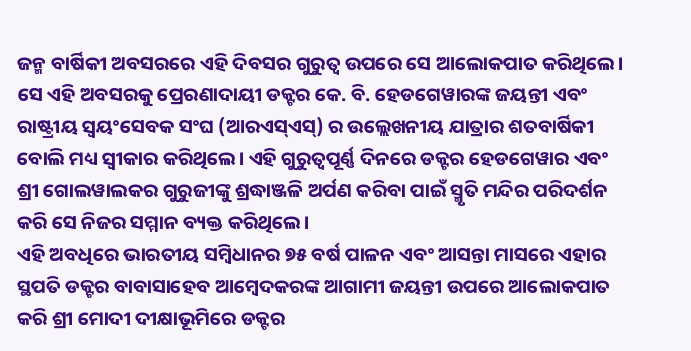ଜନ୍ମ ବାର୍ଷିକୀ ଅବସରରେ ଏହି ଦିବସର ଗୁରୁତ୍ୱ ଉପରେ ସେ ଆଲୋକପାତ କରିଥିଲେ। ସେ ଏହି ଅବସରକୁ ପ୍ରେରଣାଦାୟୀ ଡକ୍ଟର କେ. ବି. ହେଡଗେୱାରଙ୍କ ଜୟନ୍ତୀ ଏବଂ ରାଷ୍ଟ୍ରୀୟ ସ୍ୱୟଂସେବକ ସଂଘ (ଆରଏସ୍ଏସ୍) ର ଉଲ୍ଲେଖନୀୟ ଯାତ୍ରାର ଶତବାର୍ଷିକୀ ବୋଲି ମଧ୍ୟ ସ୍ୱୀକାର କରିଥିଲେ। ଏହି ଗୁରୁତ୍ୱପୂର୍ଣ୍ଣ ଦିନରେ ଡକ୍ଟର ହେଡଗେୱାର ଏବଂ ଶ୍ରୀ ଗୋଲୱାଲକର ଗୁରୁଜୀଙ୍କୁ ଶ୍ରଦ୍ଧାଞ୍ଜଳି ଅର୍ପଣ କରିବା ପାଇଁ ସ୍ମୃତି ମନ୍ଦିର ପରିଦର୍ଶନ କରି ସେ ନିଜର ସମ୍ମାନ ବ୍ୟକ୍ତ କରିଥିଲେ।
ଏହି ଅବଧିରେ ଭାରତୀୟ ସମ୍ବିଧାନର ୭୫ ବର୍ଷ ପାଳନ ଏବଂ ଆସନ୍ତା ମାସରେ ଏହାର ସ୍ଥପତି ଡକ୍ଟର ବାବାସାହେବ ଆମ୍ବେଦକରଙ୍କ ଆଗାମୀ ଜୟନ୍ତୀ ଉପରେ ଆଲୋକପାତ କରି ଶ୍ରୀ ମୋଦୀ ଦୀକ୍ଷାଭୂମିରେ ଡକ୍ଟର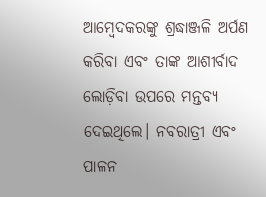ଆମ୍ବେଦକରଙ୍କୁ ଶ୍ରଦ୍ଧାଞ୍ଜଳି ଅର୍ପଣ କରିବା ଏବଂ ତାଙ୍କ ଆଶୀର୍ବାଦ ଲୋଡ଼ିବା ଉପରେ ମନ୍ତବ୍ୟ ଦେଇଥିଲେ। ନବରାତ୍ରୀ ଏବଂ ପାଳନ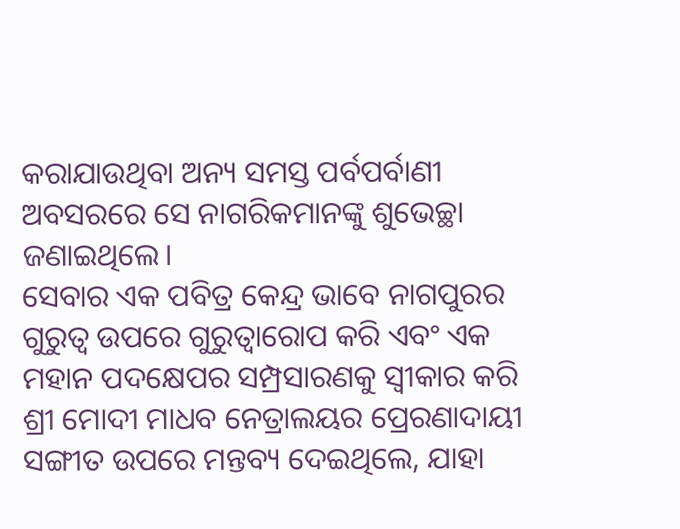କରାଯାଉଥିବା ଅନ୍ୟ ସମସ୍ତ ପର୍ବପର୍ବାଣୀ ଅବସରରେ ସେ ନାଗରିକମାନଙ୍କୁ ଶୁଭେଚ୍ଛା ଜଣାଇଥିଲେ।
ସେବାର ଏକ ପବିତ୍ର କେନ୍ଦ୍ର ଭାବେ ନାଗପୁରର ଗୁରୁତ୍ୱ ଉପରେ ଗୁରୁତ୍ୱାରୋପ କରି ଏବଂ ଏକ ମହାନ ପଦକ୍ଷେପର ସମ୍ପ୍ରସାରଣକୁ ସ୍ୱୀକାର କରି ଶ୍ରୀ ମୋଦୀ ମାଧବ ନେତ୍ରାଲୟର ପ୍ରେରଣାଦାୟୀ ସଙ୍ଗୀତ ଉପରେ ମନ୍ତବ୍ୟ ଦେଇଥିଲେ, ଯାହା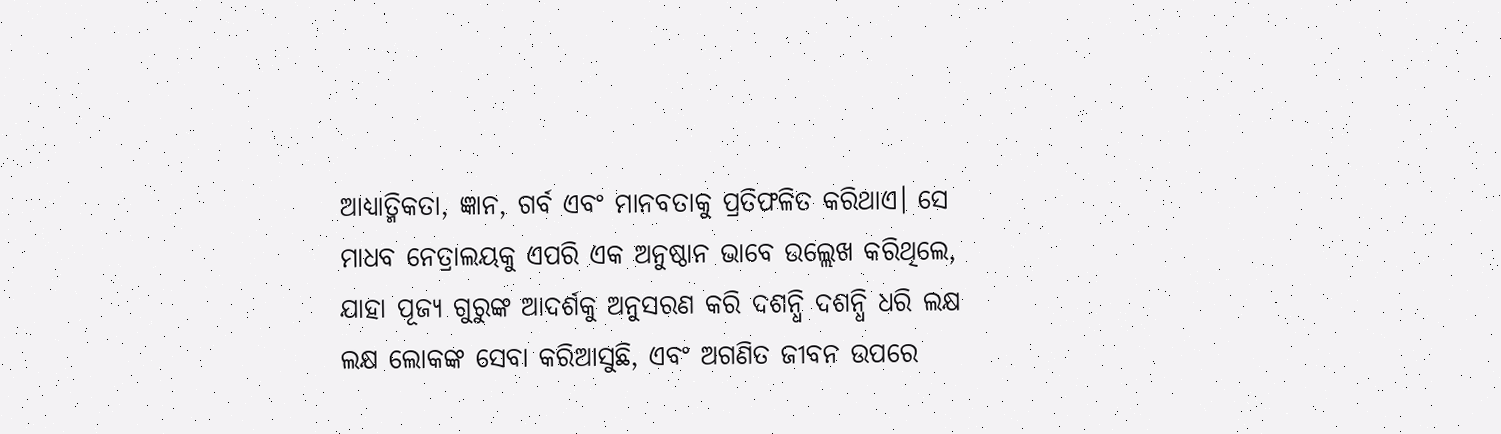ଆଧ୍ୟାତ୍ମିକତା, ଜ୍ଞାନ, ଗର୍ବ ଏବଂ ମାନବତାକୁ ପ୍ରତିଫଳିତ କରିଥାଏ। ସେ ମାଧବ ନେତ୍ରାଲୟକୁ ଏପରି ଏକ ଅନୁଷ୍ଠାନ ଭାବେ ଉଲ୍ଲେଖ କରିଥିଲେ, ଯାହା ପୂଜ୍ୟ ଗୁରୁଙ୍କ ଆଦର୍ଶକୁ ଅନୁସରଣ କରି ଦଶନ୍ଧି ଦଶନ୍ଧି ଧରି ଲକ୍ଷ ଲକ୍ଷ ଲୋକଙ୍କ ସେବା କରିଆସୁଛି, ଏବଂ ଅଗଣିତ ଜୀବନ ଉପରେ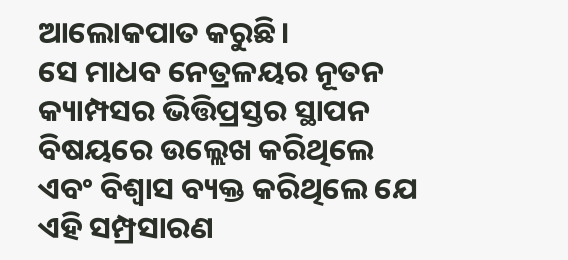ଆଲୋକପାତ କରୁଛି।
ସେ ମାଧବ ନେତ୍ରଳୟର ନୂତନ କ୍ୟାମ୍ପସର ଭିତ୍ତିପ୍ରସ୍ତର ସ୍ଥାପନ ବିଷୟରେ ଉଲ୍ଲେଖ କରିଥିଲେ ଏବଂ ବିଶ୍ୱାସ ବ୍ୟକ୍ତ କରିଥିଲେ ଯେ ଏହି ସମ୍ପ୍ରସାରଣ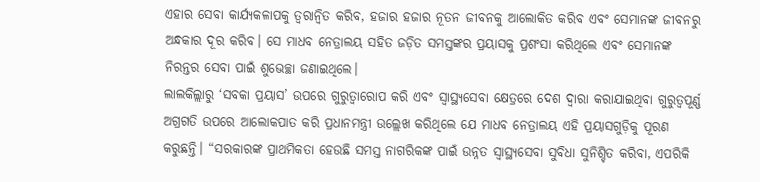ଏହାର ସେବା କାର୍ଯ୍ୟକଳାପକୁ ତ୍ୱରାନ୍ୱିତ କରିବ, ହଜାର ହଜାର ନୂତନ ଜୀବନକୁ ଆଲୋକିତ କରିବ ଏବଂ ସେମାନଙ୍କ ଜୀବନରୁ ଅନ୍ଧକାର ଦୂର କରିବ। ସେ ମାଧବ ନେତ୍ରାଲୟ ସହିତ ଜଡ଼ିତ ସମସ୍ତଙ୍କର ପ୍ରୟାସକୁ ପ୍ରଶଂସା କରିଥିଲେ ଏବଂ ସେମାନଙ୍କ ନିରନ୍ତର ସେବା ପାଇଁ ଶୁଭେଚ୍ଛା ଜଣାଇଥିଲେ।
ଲାଲକିଲ୍ଲାରୁ ‘ସବକା ପ୍ରୟାସ’ ଉପରେ ଗୁରୁତ୍ୱାରୋପ କରି ଏବଂ ସ୍ୱାସ୍ଥ୍ୟସେବା କ୍ଷେତ୍ରରେ ଦେଶ ଦ୍ୱାରା କରାଯାଇଥିବା ଗୁରୁତ୍ୱପୂର୍ଣ୍ଣ ଅଗ୍ରଗତି ଉପରେ ଆଲୋକପାତ କରି ପ୍ରଧାନମନ୍ତ୍ରୀ ଉଲ୍ଲେଖ କରିଥିଲେ ଯେ ମାଧବ ନେତ୍ରାଲୟ ଏହି ପ୍ରୟାସଗୁଡ଼ିକୁ ପୂରଣ କରୁଛନ୍ତି। “ସରକାରଙ୍କ ପ୍ରାଥମିକତା ହେଉଛି ସମସ୍ତ ନାଗରିକଙ୍କ ପାଇଁ ଉନ୍ନତ ସ୍ୱାସ୍ଥ୍ୟସେବା ସୁବିଧା ସୁନିଶ୍ଚିତ କରିବା, ଏପରିକି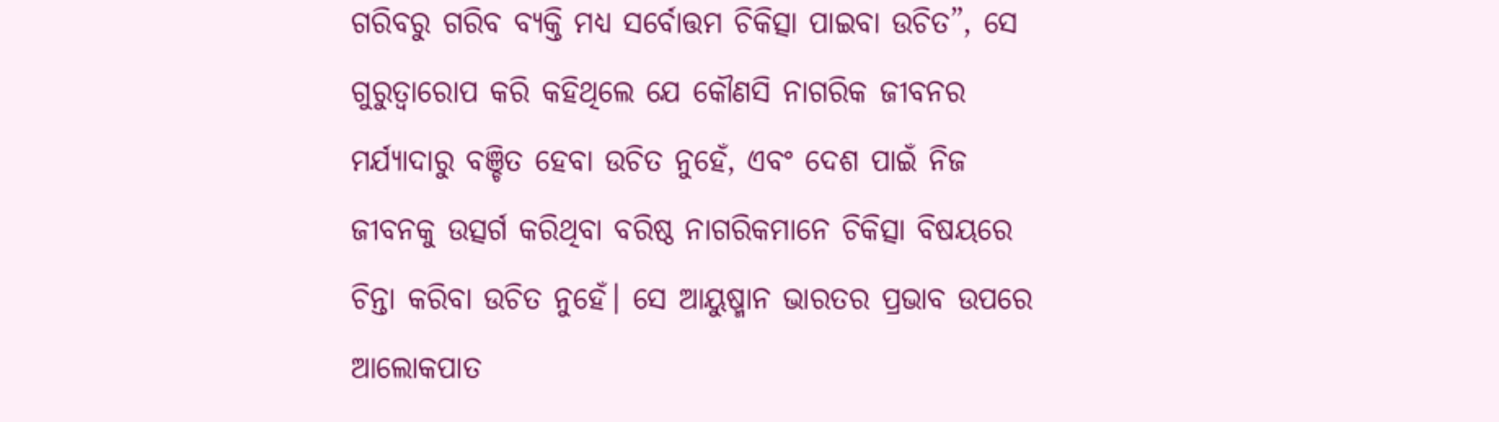ଗରିବରୁ ଗରିବ ବ୍ୟକ୍ତି ମଧ୍ୟ ସର୍ବୋତ୍ତମ ଚିକିତ୍ସା ପାଇବା ଉଚିତ”, ସେ ଗୁରୁତ୍ୱାରୋପ କରି କହିଥିଲେ ଯେ କୌଣସି ନାଗରିକ ଜୀବନର ମର୍ଯ୍ୟାଦାରୁ ବଞ୍ଚିତ ହେବା ଉଚିତ ନୁହେଁ, ଏବଂ ଦେଶ ପାଇଁ ନିଜ ଜୀବନକୁ ଉତ୍ସର୍ଗ କରିଥିବା ବରିଷ୍ଠ ନାଗରିକମାନେ ଚିକିତ୍ସା ବିଷୟରେ ଚିନ୍ତା କରିବା ଉଚିତ ନୁହେଁ। ସେ ଆୟୁଷ୍ମାନ ଭାରତର ପ୍ରଭାବ ଉପରେ ଆଲୋକପାତ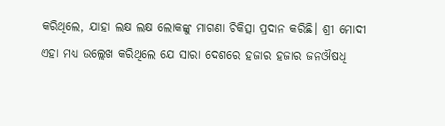କରିଥିଲେ, ଯାହା ଲକ୍ଷ ଲକ୍ଷ ଲୋକଙ୍କୁ ମାଗଣା ଚିକିତ୍ସା ପ୍ରଦାନ କରିଛି। ଶ୍ରୀ ମୋଦୀ ଏହା ମଧ୍ୟ ଉଲ୍ଲେଖ କରିଥିଲେ ଯେ ସାରା ଦେଶରେ ହଜାର ହଜାର ଜନଔଷଧି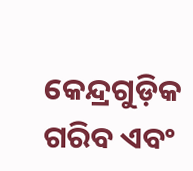କେନ୍ଦ୍ରଗୁଡ଼ିକ ଗରିବ ଏବଂ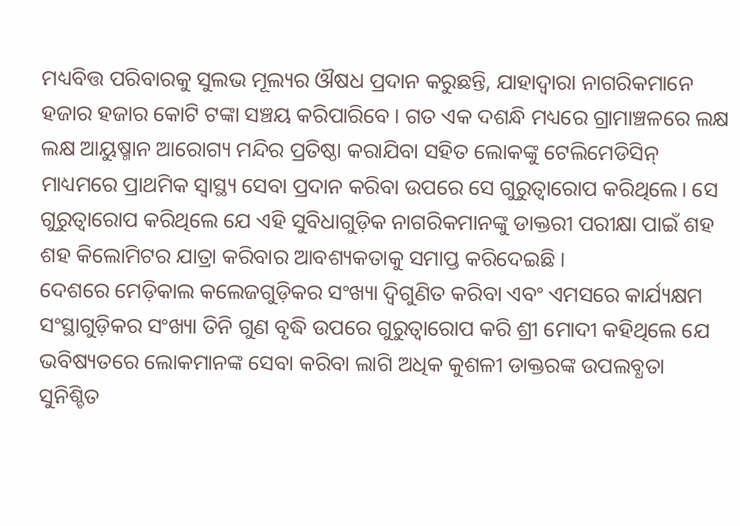ମଧ୍ୟବିତ୍ତ ପରିବାରକୁ ସୁଲଭ ମୂଲ୍ୟର ଔଷଧ ପ୍ରଦାନ କରୁଛନ୍ତି, ଯାହାଦ୍ୱାରା ନାଗରିକମାନେ ହଜାର ହଜାର କୋଟି ଟଙ୍କା ସଞ୍ଚୟ କରିପାରିବେ। ଗତ ଏକ ଦଶନ୍ଧି ମଧ୍ୟରେ ଗ୍ରାମାଞ୍ଚଳରେ ଲକ୍ଷ ଲକ୍ଷ ଆୟୁଷ୍ମାନ ଆରୋଗ୍ୟ ମନ୍ଦିର ପ୍ରତିଷ୍ଠା କରାଯିବା ସହିତ ଲୋକଙ୍କୁ ଟେଲିମେଡିସିନ୍ ମାଧ୍ୟମରେ ପ୍ରାଥମିକ ସ୍ୱାସ୍ଥ୍ୟ ସେବା ପ୍ରଦାନ କରିବା ଉପରେ ସେ ଗୁରୁତ୍ୱାରୋପ କରିଥିଲେ। ସେ ଗୁରୁତ୍ୱାରୋପ କରିଥିଲେ ଯେ ଏହି ସୁବିଧାଗୁଡ଼ିକ ନାଗରିକମାନଙ୍କୁ ଡାକ୍ତରୀ ପରୀକ୍ଷା ପାଇଁ ଶହ ଶହ କିଲୋମିଟର ଯାତ୍ରା କରିବାର ଆବଶ୍ୟକତାକୁ ସମାପ୍ତ କରିଦେଇଛି।
ଦେଶରେ ମେଡ଼ିକାଲ କଲେଜଗୁଡ଼ିକର ସଂଖ୍ୟା ଦ୍ୱିଗୁଣିତ କରିବା ଏବଂ ଏମସରେ କାର୍ଯ୍ୟକ୍ଷମ ସଂସ୍ଥାଗୁଡ଼ିକର ସଂଖ୍ୟା ତିନି ଗୁଣ ବୃଦ୍ଧି ଉପରେ ଗୁରୁତ୍ୱାରୋପ କରି ଶ୍ରୀ ମୋଦୀ କହିଥିଲେ ଯେ ଭବିଷ୍ୟତରେ ଲୋକମାନଙ୍କ ସେବା କରିବା ଲାଗି ଅଧିକ କୁଶଳୀ ଡାକ୍ତରଙ୍କ ଉପଲବ୍ଧତା ସୁନିଶ୍ଚିତ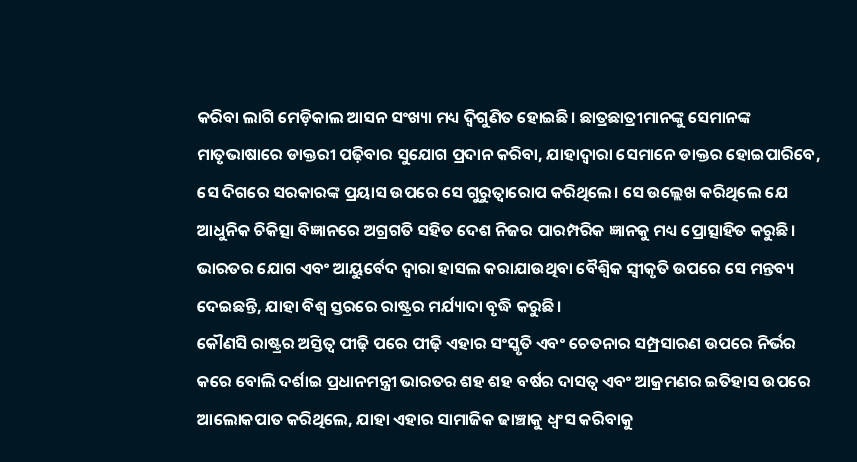କରିବା ଲାଗି ମେଡ଼ିକାଲ ଆସନ ସଂଖ୍ୟା ମଧ୍ୟ ଦ୍ୱିଗୁଣିତ ହୋଇଛି। ଛାତ୍ରଛାତ୍ରୀମାନଙ୍କୁ ସେମାନଙ୍କ ମାତୃଭାଷାରେ ଡାକ୍ତରୀ ପଢ଼ିବାର ସୁଯୋଗ ପ୍ରଦାନ କରିବା, ଯାହାଦ୍ୱାରା ସେମାନେ ଡାକ୍ତର ହୋଇପାରିବେ, ସେ ଦିଗରେ ସରକାରଙ୍କ ପ୍ରୟାସ ଉପରେ ସେ ଗୁରୁତ୍ୱାରୋପ କରିଥିଲେ। ସେ ଉଲ୍ଲେଖ କରିଥିଲେ ଯେ ଆଧୁନିକ ଚିକିତ୍ସା ବିଜ୍ଞାନରେ ଅଗ୍ରଗତି ସହିତ ଦେଶ ନିଜର ପାରମ୍ପରିକ ଜ୍ଞାନକୁ ମଧ୍ୟ ପ୍ରୋତ୍ସାହିତ କରୁଛି। ଭାରତର ଯୋଗ ଏବଂ ଆୟୁର୍ବେଦ ଦ୍ୱାରା ହାସଲ କରାଯାଉଥିବା ବୈଶ୍ୱିକ ସ୍ୱୀକୃତି ଉପରେ ସେ ମନ୍ତବ୍ୟ ଦେଇଛନ୍ତି, ଯାହା ବିଶ୍ୱ ସ୍ତରରେ ରାଷ୍ଟ୍ରର ମର୍ଯ୍ୟାଦା ବୃଦ୍ଧି କରୁଛି।
କୌଣସି ରାଷ୍ଟ୍ରର ଅସ୍ତିତ୍ୱ ପୀଢ଼ି ପରେ ପୀଢ଼ି ଏହାର ସଂସ୍କୃତି ଏବଂ ଚେତନାର ସମ୍ପ୍ରସାରଣ ଉପରେ ନିର୍ଭର କରେ ବୋଲି ଦର୍ଶାଇ ପ୍ରଧାନମନ୍ତ୍ରୀ ଭାରତର ଶହ ଶହ ବର୍ଷର ଦାସତ୍ୱ ଏବଂ ଆକ୍ରମଣର ଇତିହାସ ଉପରେ ଆଲୋକପାତ କରିଥିଲେ, ଯାହା ଏହାର ସାମାଜିକ ଢାଞ୍ଚାକୁ ଧ୍ୱଂସ କରିବାକୁ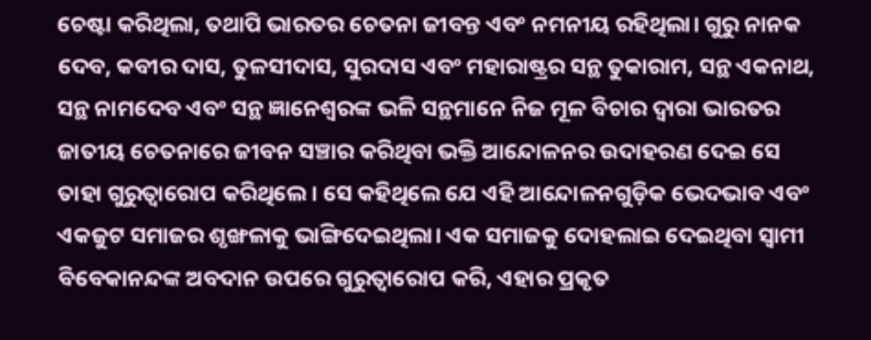ଚେଷ୍ଟା କରିଥିଲା, ତଥାପି ଭାରତର ଚେତନା ଜୀବନ୍ତ ଏବଂ ନମନୀୟ ରହିଥିଲା। ଗୁରୁ ନାନକ ଦେବ, କବୀର ଦାସ, ତୁଳସୀଦାସ, ସୁରଦାସ ଏବଂ ମହାରାଷ୍ଟ୍ରର ସନ୍ଥ ତୁକାରାମ, ସନ୍ଥ ଏକନାଥ, ସନ୍ଥ ନାମଦେବ ଏବଂ ସନ୍ଥ ଜ୍ଞାନେଶ୍ୱରଙ୍କ ଭଳି ସନ୍ଥମାନେ ନିଜ ମୂଳ ବିଚାର ଦ୍ୱାରା ଭାରତର ଜାତୀୟ ଚେତନାରେ ଜୀବନ ସଞ୍ଚାର କରିଥିବା ଭକ୍ତି ଆନ୍ଦୋଳନର ଉଦାହରଣ ଦେଇ ସେ ତାହା ଗୁରୁତ୍ୱାରୋପ କରିଥିଲେ। ସେ କହିଥିଲେ ଯେ ଏହି ଆନ୍ଦୋଳନଗୁଡ଼ିକ ଭେଦଭାବ ଏବଂ ଏକଜୁଟ ସମାଜର ଶୃଙ୍ଖଳାକୁ ଭାଙ୍ଗିଦେଇଥିଲା। ଏକ ସମାଜକୁ ଦୋହଲାଇ ଦେଇଥିବା ସ୍ୱାମୀ ବିବେକାନନ୍ଦଙ୍କ ଅବଦାନ ଉପରେ ଗୁରୁତ୍ୱାରୋପ କରି, ଏହାର ପ୍ରକୃତ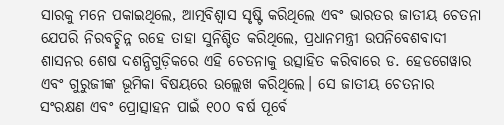ସାରକୁ ମନେ ପକାଇଥିଲେ, ଆତ୍ମବିଶ୍ୱାସ ସୃଷ୍ଟି କରିଥିଲେ ଏବଂ ଭାରତର ଜାତୀୟ ଚେତନା ଯେପରି ନିରବଚ୍ଛିନ୍ନ ରହେ ତାହା ସୁନିଶ୍ଚିତ କରିଥିଲେ, ପ୍ରଧାନମନ୍ତ୍ରୀ ଉପନିବେଶବାଦୀ ଶାସନର ଶେଷ ଦଶନ୍ଧିଗୁଡ଼ିକରେ ଏହି ଚେତନାକୁ ଉତ୍ସାହିତ କରିବାରେ ଡ. ହେଡଗେୱାର ଏବଂ ଗୁରୁଜୀଙ୍କ ଭୂମିକା ବିଷୟରେ ଉଲ୍ଲେଖ କରିଥିଲେ। ସେ ଜାତୀୟ ଚେତନାର ସଂରକ୍ଷଣ ଏବଂ ପ୍ରୋତ୍ସାହନ ପାଇଁ ୧୦୦ ବର୍ଷ ପୂର୍ବେ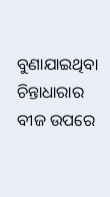ବୁଣାଯାଇଥିବା ଚିନ୍ତାଧାରାର ବୀଜ ଉପରେ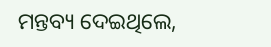ମନ୍ତବ୍ୟ ଦେଇଥିଲେ,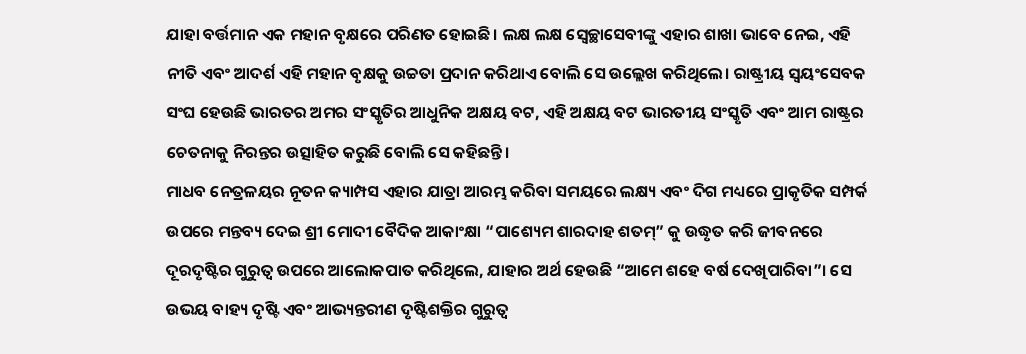ଯାହା ବର୍ତ୍ତମାନ ଏକ ମହାନ ବୃକ୍ଷରେ ପରିଣତ ହୋଇଛି। ଲକ୍ଷ ଲକ୍ଷ ସ୍ୱେଚ୍ଛାସେବୀଙ୍କୁ ଏହାର ଶାଖା ଭାବେ ନେଇ, ଏହି ନୀତି ଏବଂ ଆଦର୍ଶ ଏହି ମହାନ ବୃକ୍ଷକୁ ଉଚ୍ଚତା ପ୍ରଦାନ କରିଥାଏ ବୋଲି ସେ ଉଲ୍ଲେଖ କରିଥିଲେ। ରାଷ୍ଟ୍ରୀୟ ସ୍ୱୟଂସେବକ ସଂଘ ହେଉଛି ଭାରତର ଅମର ସଂସ୍କୃତିର ଆଧୁନିକ ଅକ୍ଷୟ ବଟ, ଏହି ଅକ୍ଷୟ ବଟ ଭାରତୀୟ ସଂସ୍କୃତି ଏବଂ ଆମ ରାଷ୍ଟ୍ରର ଚେତନାକୁ ନିରନ୍ତର ଉତ୍ସାହିତ କରୁଛି ବୋଲି ସେ କହିଛନ୍ତି।
ମାଧବ ନେତ୍ରଳୟର ନୂତନ କ୍ୟାମ୍ପସ ଏହାର ଯାତ୍ରା ଆରମ୍ଭ କରିବା ସମୟରେ ଲକ୍ଷ୍ୟ ଏବଂ ଦିଗ ମଧ୍ୟରେ ପ୍ରାକୃତିକ ସମ୍ପର୍କ ଉପରେ ମନ୍ତବ୍ୟ ଦେଇ ଶ୍ରୀ ମୋଦୀ ବୈଦିକ ଆକାଂକ୍ଷା “ପାଶ୍ୟେମ ଶାରଦାହ ଶତମ୍” କୁ ଉଦ୍ଧୃତ କରି ଜୀବନରେ ଦୂରଦୃଷ୍ଟିର ଗୁରୁତ୍ୱ ଉପରେ ଆଲୋକପାତ କରିଥିଲେ, ଯାହାର ଅର୍ଥ ହେଉଛି “ଆମେ ଶହେ ବର୍ଷ ଦେଖିପାରିବା”। ସେ ଉଭୟ ବାହ୍ୟ ଦୃଷ୍ଟି ଏବଂ ଆଭ୍ୟନ୍ତରୀଣ ଦୃଷ୍ଟିଶକ୍ତିର ଗୁରୁତ୍ୱ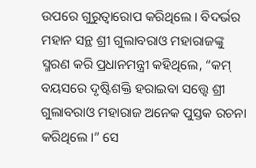ଉପରେ ଗୁରୁତ୍ୱାରୋପ କରିଥିଲେ। ବିଦର୍ଭର ମହାନ ସନ୍ଥ ଶ୍ରୀ ଗୁଲାବରାଓ ମହାରାଜଙ୍କୁ ସ୍ମରଣ କରି ପ୍ରଧାନମନ୍ତ୍ରୀ କହିଥିଲେ, “କମ୍ ବୟସରେ ଦୃଷ୍ଟିଶକ୍ତି ହରାଇବା ସତ୍ତ୍ୱେ ଶ୍ରୀ ଗୁଲାବରାଓ ମହାରାଜ ଅନେକ ପୁସ୍ତକ ରଚନା କରିଥିଲେ।” ସେ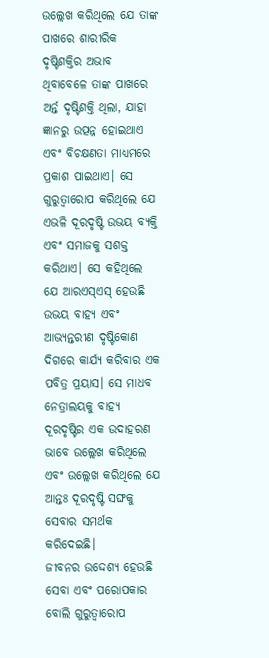ଉଲ୍ଲେଖ କରିଥିଲେ ଯେ ତାଙ୍କ ପାଖରେ ଶାରୀରିକ ଦୃଷ୍ଟିଶକ୍ତିର ଅଭାବ ଥିବାବେଳେ ତାଙ୍କ ପାଖରେ ଅର୍ନ୍ତ ଦୃଷ୍ଟିଶକ୍ତି ଥିଲା, ଯାହା ଜ୍ଞାନରୁ ଉତ୍ପନ୍ନ ହୋଇଥାଏ ଏବଂ ବିଚକ୍ଷଣତା ମାଧ୍ୟମରେ ପ୍ରକାଶ ପାଇଥାଏ। ସେ ଗୁରୁତ୍ୱାରୋପ କରିଥିଲେ ଯେ ଏଭଳି ଦୂରଦୃଷ୍ଟି ଉଭୟ ବ୍ୟକ୍ତି ଏବଂ ସମାଜକୁ ସଶକ୍ତ କରିଥାଏ। ସେ କହିଥିଲେ ଯେ ଆରଏସ୍ଏସ୍ ହେଉଛି ଉଭୟ ବାହ୍ୟ ଏବଂ ଆଭ୍ୟନ୍ତରୀଣ ଦୃଷ୍ଟିକୋଣ ଦିଗରେ କାର୍ଯ୍ୟ କରିବାର ଏକ ପବିତ୍ର ପ୍ରୟାସ। ସେ ମାଧବ ନେତ୍ରାଲୟକୁ ବାହ୍ୟ ଦୂରଦୃଷ୍ଟିର ଏକ ଉଦାହରଣ ଭାବେ ଉଲ୍ଲେଖ କରିଥିଲେ ଏବଂ ଉଲ୍ଲେଖ କରିଥିଲେ ଯେ ଆନ୍ତଃ ଦୂରଦୃଷ୍ଟି ସଙ୍ଘକୁ ସେବାର ସମର୍ଥକ କରିଦେଇଛି।
ଜୀବନର ଉଦ୍ଦେଶ୍ୟ ହେଉଛି ସେବା ଏବଂ ପରୋପକାର ବୋଲି ଗୁରୁତ୍ୱାରୋପ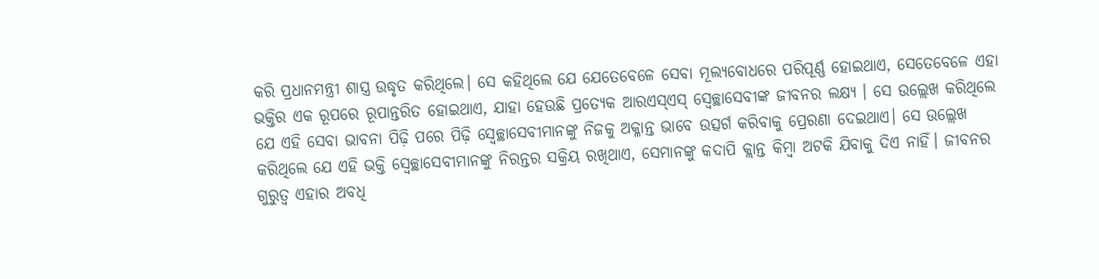କରି ପ୍ରଧାନମନ୍ତ୍ରୀ ଶାସ୍ତ୍ର ଉଦ୍ଧୃତ କରିଥିଲେ। ସେ କହିଥିଲେ ଯେ ଯେତେବେଳେ ସେବା ମୂଲ୍ୟବୋଧରେ ପରିପୂର୍ଣ୍ଣ ହୋଇଥାଏ, ସେତେବେଳେ ଏହା ଭକ୍ତିର ଏକ ରୂପରେ ରୂପାନ୍ତରିତ ହୋଇଥାଏ, ଯାହା ହେଉଛି ପ୍ରତ୍ୟେକ ଆରଏସ୍ଏସ୍ ସ୍ୱେଚ୍ଛାସେବୀଙ୍କ ଜୀବନର ଲକ୍ଷ୍ୟ । ସେ ଉଲ୍ଲେଖ କରିଥିଲେ ଯେ ଏହି ସେବା ଭାବନା ପିଢ଼ି ପରେ ପିଢ଼ି ସ୍ୱେଚ୍ଛାସେବୀମାନଙ୍କୁ ନିଜକୁ ଅକ୍ଳାନ୍ତ ଭାବେ ଉତ୍ସର୍ଗ କରିବାକୁ ପ୍ରେରଣା ଦେଇଥାଏ। ସେ ଉଲ୍ଲେଖ କରିଥିଲେ ଯେ ଏହି ଭକ୍ତି ସ୍ୱେଚ୍ଛାସେବୀମାନଙ୍କୁ ନିରନ୍ତର ସକ୍ରିୟ ରଖିଥାଏ, ସେମାନଙ୍କୁ କଦାପି କ୍ଲାନ୍ତ କିମ୍ବା ଅଟକି ଯିବାକୁ ଦିଏ ନାହିଁ। ଜୀବନର ଗୁରୁତ୍ୱ ଏହାର ଅବଧି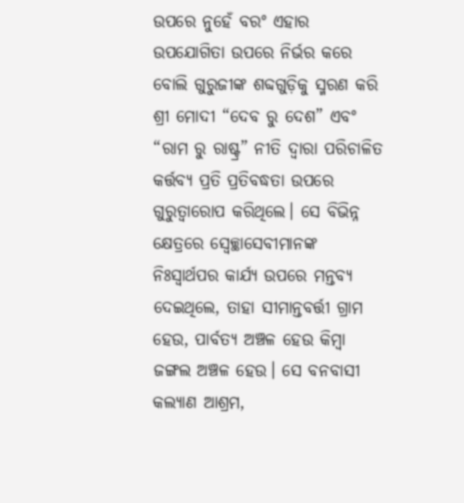ଉପରେ ନୁହେଁ ବରଂ ଏହାର ଉପଯୋଗିତା ଉପରେ ନିର୍ଭର କରେ ବୋଲି ଗୁରୁଜୀଙ୍କ ଶବ୍ଦଗୁଡ଼ିକୁ ସ୍ମରଣ କରି ଶ୍ରୀ ମୋଦୀ “ଦେବ ରୁ ଦେଶ” ଏବଂ “ରାମ ରୁ ରାଷ୍ଟ୍ର” ନୀତି ଦ୍ୱାରା ପରିଚାଳିତ କର୍ତ୍ତବ୍ୟ ପ୍ରତି ପ୍ରତିବଦ୍ଧତା ଉପରେ ଗୁରୁତ୍ୱାରୋପ କରିଥିଲେ। ସେ ବିଭିନ୍ନ କ୍ଷେତ୍ରରେ ସ୍ୱେଚ୍ଛାସେବୀମାନଙ୍କ ନିଃସ୍ୱାର୍ଥପର କାର୍ଯ୍ୟ ଉପରେ ମନ୍ତବ୍ୟ ଦେଇଥିଲେ, ତାହା ସୀମାନ୍ତବର୍ତ୍ତୀ ଗ୍ରାମ ହେଉ, ପାର୍ବତ୍ୟ ଅଞ୍ଚଳ ହେଉ କିମ୍ବା ଜଙ୍ଗଲ ଅଞ୍ଚଳ ହେଉ। ସେ ବନବାସୀ କଲ୍ୟାଣ ଆଶ୍ରମ,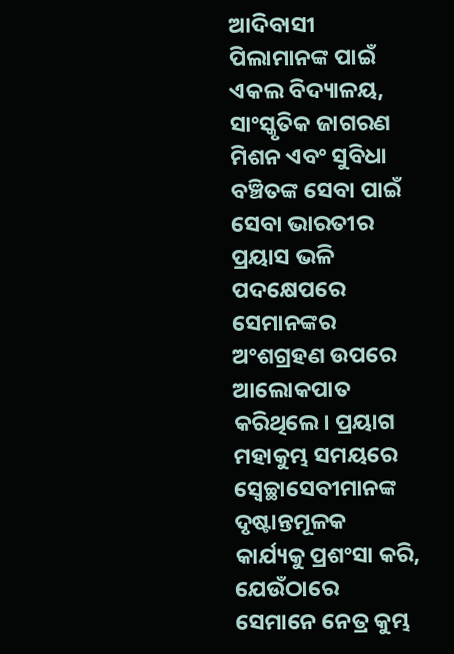ଆଦିବାସୀ ପିଲାମାନଙ୍କ ପାଇଁ ଏକଲ ବିଦ୍ୟାଳୟ, ସାଂସ୍କୃତିକ ଜାଗରଣ ମିଶନ ଏବଂ ସୁବିଧା ବଞ୍ଚିତଙ୍କ ସେବା ପାଇଁ ସେବା ଭାରତୀର ପ୍ରୟାସ ଭଳି ପଦକ୍ଷେପରେ ସେମାନଙ୍କର ଅଂଶଗ୍ରହଣ ଉପରେ ଆଲୋକପାତ କରିଥିଲେ। ପ୍ରୟାଗ ମହାକୁମ୍ଭ ସମୟରେ ସ୍ୱେଚ୍ଛାସେବୀମାନଙ୍କ ଦୃଷ୍ଟାନ୍ତମୂଳକ କାର୍ଯ୍ୟକୁ ପ୍ରଶଂସା କରି, ଯେଉଁଠାରେ ସେମାନେ ନେତ୍ର କୁମ୍ଭ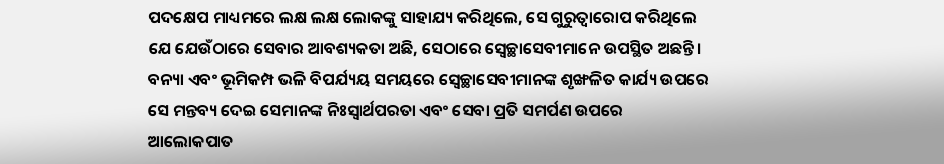ପଦକ୍ଷେପ ମାଧ୍ୟମରେ ଲକ୍ଷ ଲକ୍ଷ ଲୋକଙ୍କୁ ସାହାଯ୍ୟ କରିଥିଲେ, ସେ ଗୁରୁତ୍ୱାରୋପ କରିଥିଲେ ଯେ ଯେଉଁଠାରେ ସେବାର ଆବଶ୍ୟକତା ଅଛି, ସେଠାରେ ସ୍ୱେଚ୍ଛାସେବୀମାନେ ଉପସ୍ଥିତ ଅଛନ୍ତି। ବନ୍ୟା ଏବଂ ଭୂମିକମ୍ପ ଭଳି ବିପର୍ଯ୍ୟୟ ସମୟରେ ସ୍ୱେଚ୍ଛାସେବୀମାନଙ୍କ ଶୃଙ୍ଖଳିତ କାର୍ଯ୍ୟ ଉପରେ ସେ ମନ୍ତବ୍ୟ ଦେଇ ସେମାନଙ୍କ ନିଃସ୍ୱାର୍ଥପରତା ଏବଂ ସେବା ପ୍ରତି ସମର୍ପଣ ଉପରେ ଆଲୋକପାତ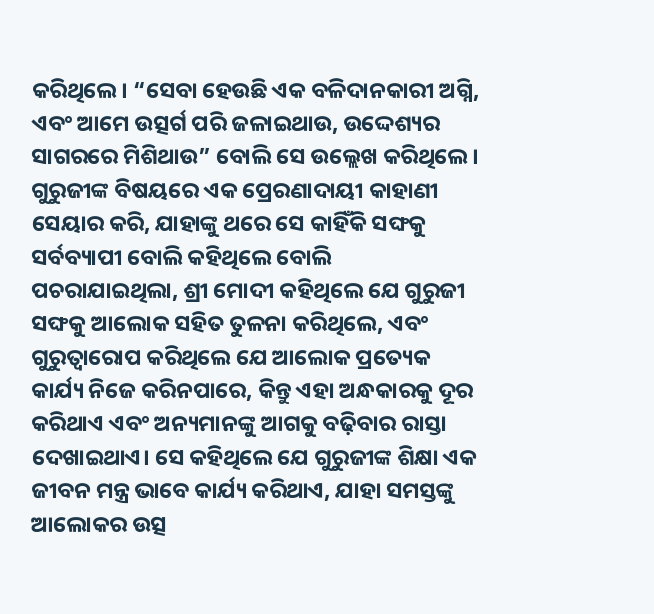କରିଥିଲେ। “ସେବା ହେଉଛି ଏକ ବଳିଦାନକାରୀ ଅଗ୍ନି, ଏବଂ ଆମେ ଉତ୍ସର୍ଗ ପରି ଜଳାଇଥାଉ, ଉଦ୍ଦେଶ୍ୟର ସାଗରରେ ମିଶିଥାଉ” ବୋଲି ସେ ଉଲ୍ଲେଖ କରିଥିଲେ।
ଗୁରୁଜୀଙ୍କ ବିଷୟରେ ଏକ ପ୍ରେରଣାଦାୟୀ କାହାଣୀ ସେୟାର କରି, ଯାହାଙ୍କୁ ଥରେ ସେ କାହିଁକି ସଙ୍ଘକୁ ସର୍ବବ୍ୟାପୀ ବୋଲି କହିଥିଲେ ବୋଲି ପଚରାଯାଇଥିଲା, ଶ୍ରୀ ମୋଦୀ କହିଥିଲେ ଯେ ଗୁରୁଜୀ ସଙ୍ଘକୁ ଆଲୋକ ସହିତ ତୁଳନା କରିଥିଲେ, ଏବଂ ଗୁରୁତ୍ୱାରୋପ କରିଥିଲେ ଯେ ଆଲୋକ ପ୍ରତ୍ୟେକ କାର୍ଯ୍ୟ ନିଜେ କରିନପାରେ, କିନ୍ତୁ ଏହା ଅନ୍ଧକାରକୁ ଦୂର କରିଥାଏ ଏବଂ ଅନ୍ୟମାନଙ୍କୁ ଆଗକୁ ବଢ଼ିବାର ରାସ୍ତା ଦେଖାଇଥାଏ। ସେ କହିଥିଲେ ଯେ ଗୁରୁଜୀଙ୍କ ଶିକ୍ଷା ଏକ ଜୀବନ ମନ୍ତ୍ର ଭାବେ କାର୍ଯ୍ୟ କରିଥାଏ, ଯାହା ସମସ୍ତଙ୍କୁ ଆଲୋକର ଉତ୍ସ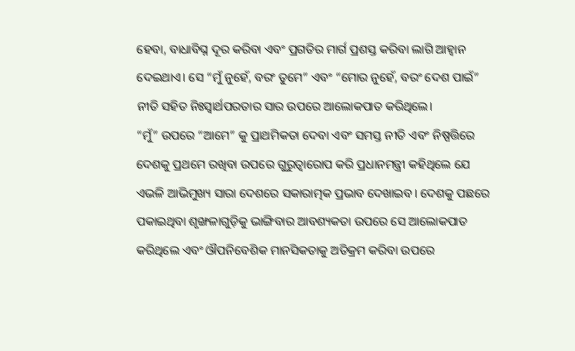ହେବା, ବାଧାବିଘ୍ନ ଦୂର କରିବା ଏବଂ ପ୍ରଗତିର ମାର୍ଗ ପ୍ରଶସ୍ତ କରିବା ଲାଗି ଆହ୍ୱାନ ଦେଇଥାଏ। ସେ “ମୁଁ ନୁହେଁ, ବରଂ ତୁମେ” ଏବଂ “ମୋର ନୁହେଁ, ବରଂ ଦେଶ ପାଇଁ” ନୀତି ସହିତ ନିଃସ୍ୱାର୍ଥପରତାର ସାର ଉପରେ ଆଲୋକପାତ କରିଥିଲେ।
“ମୁଁ” ଉପରେ “ଆମେ” କୁ ପ୍ରାଥମିକତା ଦେବା ଏବଂ ସମସ୍ତ ନୀତି ଏବଂ ନିଷ୍ପତ୍ତିରେ ଦେଶକୁ ପ୍ରଥମେ ରଖିବା ଉପରେ ଗୁରୁତ୍ୱାରୋପ କରି ପ୍ରଧାନମନ୍ତ୍ରୀ କହିଥିଲେ ଯେ ଏଭଳି ଆଭିମୁଖ୍ୟ ସାରା ଦେଶରେ ସକାରାତ୍ମକ ପ୍ରଭାବ ଦେଖାଇବ। ଦେଶକୁ ପଛରେ ପକାଇଥିବା ଶୃଙ୍ଖଳାଗୁଡ଼ିକୁ ଭାଙ୍ଗିବାର ଆବଶ୍ୟକତା ଉପରେ ସେ ଆଲୋକପାତ କରିଥିଲେ ଏବଂ ଔପନିବେଶିକ ମାନସିକତାକୁ ଅତିକ୍ରମ କରିବା ଉପରେ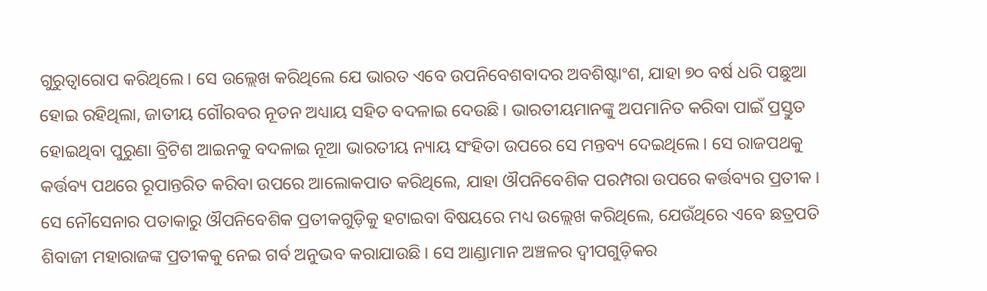ଗୁରୁତ୍ୱାରୋପ କରିଥିଲେ। ସେ ଉଲ୍ଲେଖ କରିଥିଲେ ଯେ ଭାରତ ଏବେ ଉପନିବେଶବାଦର ଅବଶିଷ୍ଟାଂଶ, ଯାହା ୭୦ ବର୍ଷ ଧରି ପଛୁଆ ହୋଇ ରହିଥିଲା, ଜାତୀୟ ଗୌରବର ନୂତନ ଅଧ୍ୟାୟ ସହିତ ବଦଳାଇ ଦେଉଛି। ଭାରତୀୟମାନଙ୍କୁ ଅପମାନିତ କରିବା ପାଇଁ ପ୍ରସ୍ତୁତ ହୋଇଥିବା ପୁରୁଣା ବ୍ରିଟିଶ ଆଇନକୁ ବଦଳାଇ ନୂଆ ଭାରତୀୟ ନ୍ୟାୟ ସଂହିତା ଉପରେ ସେ ମନ୍ତବ୍ୟ ଦେଇଥିଲେ। ସେ ରାଜପଥକୁ କର୍ତ୍ତବ୍ୟ ପଥରେ ରୂପାନ୍ତରିତ କରିବା ଉପରେ ଆଲୋକପାତ କରିଥିଲେ, ଯାହା ଔପନିବେଶିକ ପରମ୍ପରା ଉପରେ କର୍ତ୍ତବ୍ୟର ପ୍ରତୀକ। ସେ ନୌସେନାର ପତାକାରୁ ଔପନିବେଶିକ ପ୍ରତୀକଗୁଡ଼ିକୁ ହଟାଇବା ବିଷୟରେ ମଧ୍ୟ ଉଲ୍ଲେଖ କରିଥିଲେ, ଯେଉଁଥିରେ ଏବେ ଛତ୍ରପତି ଶିବାଜୀ ମହାରାଜଙ୍କ ପ୍ରତୀକକୁ ନେଇ ଗର୍ବ ଅନୁଭବ କରାଯାଉଛି। ସେ ଆଣ୍ଡାମାନ ଅଞ୍ଚଳର ଦ୍ୱୀପଗୁଡ଼ିକର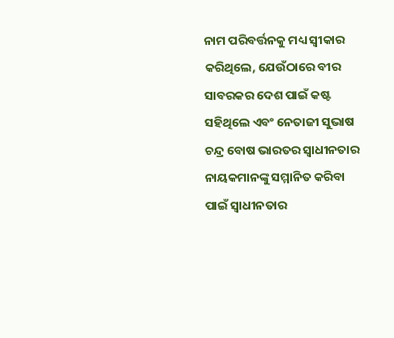ନାମ ପରିବର୍ତ୍ତନକୁ ମଧ୍ୟ ସ୍ୱୀକାର କରିଥିଲେ, ଯେଉଁଠାରେ ବୀର ସାବରକର ଦେଶ ପାଇଁ କଷ୍ଟ ସହିଥିଲେ ଏବଂ ନେତାଜୀ ସୁଭାଷ ଚନ୍ଦ୍ର ବୋଷ ଭାରତର ସ୍ୱାଧୀନତାର ନାୟକମାନଙ୍କୁ ସମ୍ମାନିତ କରିବା ପାଇଁ ସ୍ୱାଧୀନତାର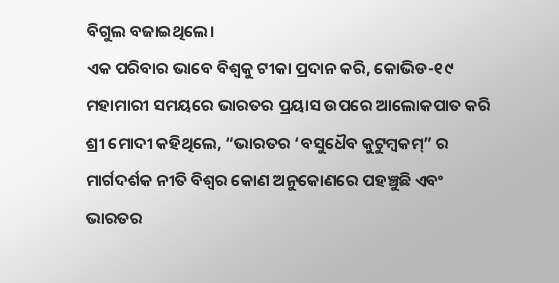ବିଗୁଲ ବଜାଇଥିଲେ।
ଏକ ପରିବାର ଭାବେ ବିଶ୍ୱକୁ ଟୀକା ପ୍ରଦାନ କରି, କୋଭିଡ-୧୯ ମହାମାରୀ ସମୟରେ ଭାରତର ପ୍ରୟାସ ଉପରେ ଆଲୋକପାତ କରି ଶ୍ରୀ ମୋଦୀ କହିଥିଲେ, “ଭାରତର ‘ବସୁଧୈବ କୁଟୁମ୍ବକମ୍” ର ମାର୍ଗଦର୍ଶକ ନୀତି ବିଶ୍ୱର କୋଣ ଅନୁକୋଣରେ ପହଞ୍ଚୁଛି ଏବଂ ଭାରତର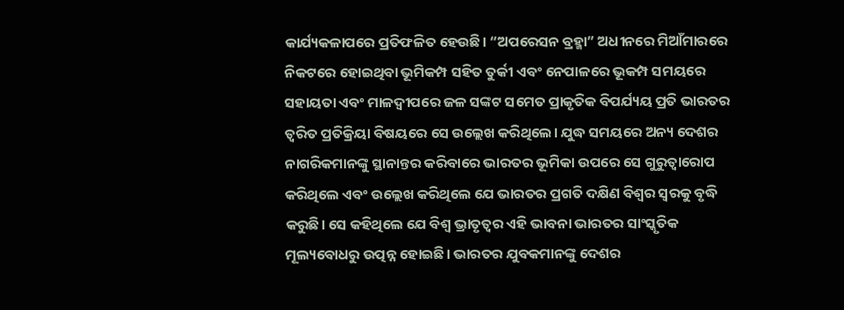କାର୍ଯ୍ୟକଳାପରେ ପ୍ରତିଫଳିତ ହେଉଛି। “ଅପରେସନ ବ୍ରହ୍ମା” ଅଧୀନରେ ମିଆଁମାରରେ ନିକଟରେ ହୋଇଥିବା ଭୂମିକମ୍ପ ସହିତ ତୁର୍କୀ ଏବଂ ନେପାଳରେ ଭୂକମ୍ପ ସମୟରେ ସହାୟତା ଏବଂ ମାଳଦ୍ୱୀପରେ ଜଳ ସଙ୍କଟ ସମେତ ପ୍ରାକୃତିକ ବିପର୍ଯ୍ୟୟ ପ୍ରତି ଭାରତର ତ୍ୱରିତ ପ୍ରତିକ୍ରିୟା ବିଷୟରେ ସେ ଉଲ୍ଲେଖ କରିଥିଲେ। ଯୁଦ୍ଧ ସମୟରେ ଅନ୍ୟ ଦେଶର ନାଗରିକମାନଙ୍କୁ ସ୍ଥାନାନ୍ତର କରିବାରେ ଭାରତର ଭୂମିକା ଉପରେ ସେ ଗୁରୁତ୍ୱାରୋପ କରିଥିଲେ ଏବଂ ଉଲ୍ଲେଖ କରିଥିଲେ ଯେ ଭାରତର ପ୍ରଗତି ଦକ୍ଷିଣ ବିଶ୍ୱର ସ୍ୱରକୁ ବୃଦ୍ଧି କରୁଛି। ସେ କହିଥିଲେ ଯେ ବିଶ୍ୱ ଭ୍ରାତୃତ୍ୱର ଏହି ଭାବନା ଭାରତର ସାଂସ୍କୃତିକ ମୂଲ୍ୟବୋଧରୁ ଉତ୍ପନ୍ନ ହୋଇଛି। ଭାରତର ଯୁବକମାନଙ୍କୁ ଦେଶର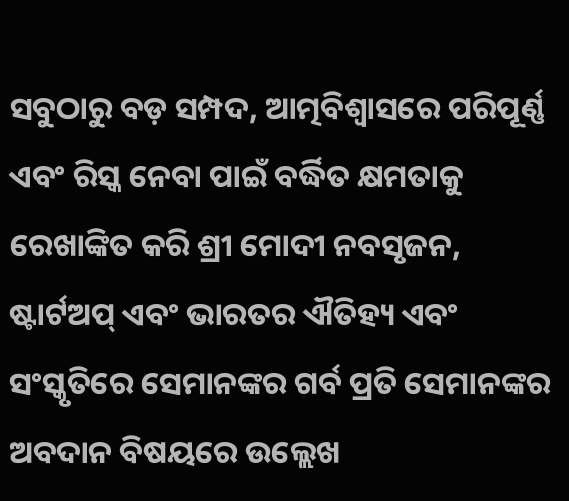ସବୁଠାରୁ ବଡ଼ ସମ୍ପଦ, ଆତ୍ମବିଶ୍ୱାସରେ ପରିପୂର୍ଣ୍ଣ ଏବଂ ରିସ୍କ ନେବା ପାଇଁ ବର୍ଦ୍ଧିତ କ୍ଷମତାକୁ ରେଖାଙ୍କିତ କରି ଶ୍ରୀ ମୋଦୀ ନବସୃଜନ, ଷ୍ଟାର୍ଟଅପ୍ ଏବଂ ଭାରତର ଐତିହ୍ୟ ଏବଂ ସଂସ୍କୃତିରେ ସେମାନଙ୍କର ଗର୍ବ ପ୍ରତି ସେମାନଙ୍କର ଅବଦାନ ବିଷୟରେ ଉଲ୍ଲେଖ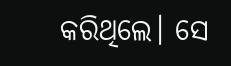କରିଥିଲେ। ସେ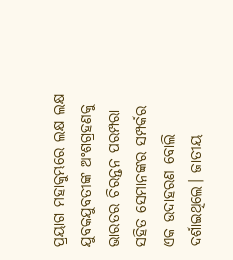ପ୍ରୟାଗ ମହାକୁମ୍ଭରେ ଲକ୍ଷ ଲକ୍ଷ ଯୁବକଯୁବତୀଙ୍କ ଅଂଶଗ୍ରହଣକୁ ଭାରତର ଚିରନ୍ତନ ପରମ୍ପରା ସହିତ ସେମାନଙ୍କର ସମ୍ପର୍କର ଏକ ଉଦାହରଣ ବୋଲି ଦର୍ଶାଇଥିଲେ। ଜାତୀୟ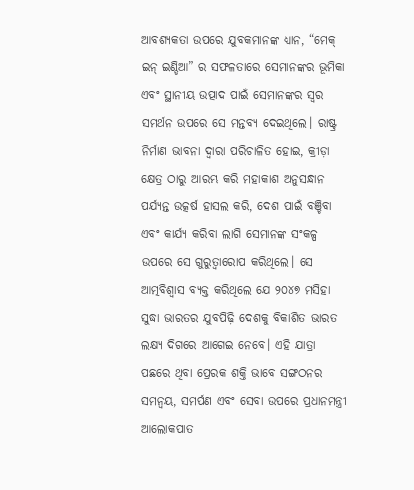ଆବଶ୍ୟକତା ଉପରେ ଯୁବକମାନଙ୍କ ଧ୍ୟାନ, “ମେକ୍ ଇନ୍ ଇଣ୍ଡିଆ” ର ସଫଳତାରେ ସେମାନଙ୍କର ଭୂମିକା ଏବଂ ସ୍ଥାନୀୟ ଉତ୍ପାଦ ପାଇଁ ସେମାନଙ୍କର ସ୍ୱର ସମର୍ଥନ ଉପରେ ସେ ମନ୍ତବ୍ୟ ଦେଇଥିଲେ। ରାଷ୍ଟ୍ର ନିର୍ମାଣ ଭାବନା ଦ୍ୱାରା ପରିଚାଳିତ ହୋଇ, କ୍ରୀଡ଼ା କ୍ଷେତ୍ର ଠାରୁ ଆରମ୍ଭ କରି ମହାକାଶ ଅନୁସନ୍ଧାନ ପର୍ଯ୍ୟନ୍ତ ଉତ୍କର୍ଷ ହାସଲ କରି, ଦେଶ ପାଇଁ ବଞ୍ଚିବା ଏବଂ କାର୍ଯ୍ୟ କରିବା ଲାଗି ସେମାନଙ୍କ ସଂକଳ୍ପ ଉପରେ ସେ ଗୁରୁତ୍ୱାରୋପ କରିଥିଲେ। ସେ ଆତ୍ମବିଶ୍ୱାସ ବ୍ୟକ୍ତ କରିଥିଲେ ଯେ ୨୦୪୭ ମସିହା ସୁଦ୍ଧା ଭାରତର ଯୁବପିଢ଼ି ଦେଶକୁ ବିକାଶିତ ଭାରତ ଲକ୍ଷ୍ୟ ଦିଗରେ ଆଗେଇ ନେବେ। ଏହି ଯାତ୍ରା ପଛରେ ଥିବା ପ୍ରେରକ ଶକ୍ତି ଭାବେ ସଙ୍ଗଠନର ସମନ୍ୱୟ, ସମର୍ପଣ ଏବଂ ସେବା ଉପରେ ପ୍ରଧାନମନ୍ତ୍ରୀ ଆଲୋକପାତ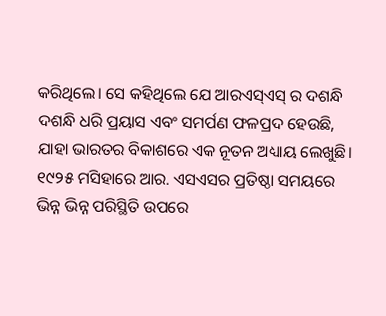କରିଥିଲେ। ସେ କହିଥିଲେ ଯେ ଆରଏସ୍ଏସ୍ ର ଦଶନ୍ଧି ଦଶନ୍ଧି ଧରି ପ୍ରୟାସ ଏବଂ ସମର୍ପଣ ଫଳପ୍ରଦ ହେଉଛି, ଯାହା ଭାରତର ବିକାଶରେ ଏକ ନୂତନ ଅଧ୍ୟାୟ ଲେଖୁଛି।
୧୯୨୫ ମସିହାରେ ଆର. ଏସଏସର ପ୍ରତିଷ୍ଠା ସମୟରେ ଭିନ୍ନ ଭିନ୍ନ ପରିସ୍ଥିତି ଉପରେ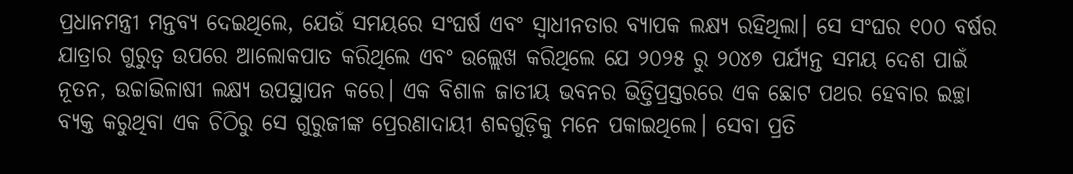ପ୍ରଧାନମନ୍ତ୍ରୀ ମନ୍ତବ୍ୟ ଦେଇଥିଲେ, ଯେଉଁ ସମୟରେ ସଂଘର୍ଷ ଏବଂ ସ୍ୱାଧୀନତାର ବ୍ୟାପକ ଲକ୍ଷ୍ୟ ରହିଥିଲା। ସେ ସଂଘର ୧୦୦ ବର୍ଷର ଯାତ୍ରାର ଗୁରୁତ୍ୱ ଉପରେ ଆଲୋକପାତ କରିଥିଲେ ଏବଂ ଉଲ୍ଲେଖ କରିଥିଲେ ଯେ ୨୦୨୫ ରୁ ୨୦୪୭ ପର୍ଯ୍ୟନ୍ତ ସମୟ ଦେଶ ପାଇଁ ନୂତନ, ଉଚ୍ଚାଭିଳାଷୀ ଲକ୍ଷ୍ୟ ଉପସ୍ଥାପନ କରେ। ଏକ ବିଶାଳ ଜାତୀୟ ଭବନର ଭିତ୍ତିପ୍ରସ୍ତରରେ ଏକ ଛୋଟ ପଥର ହେବାର ଇଚ୍ଛା ବ୍ୟକ୍ତ କରୁଥିବା ଏକ ଚିଠିରୁ ସେ ଗୁରୁଜୀଙ୍କ ପ୍ରେରଣାଦାୟୀ ଶବ୍ଦଗୁଡ଼ିକୁ ମନେ ପକାଇଥିଲେ। ସେବା ପ୍ରତି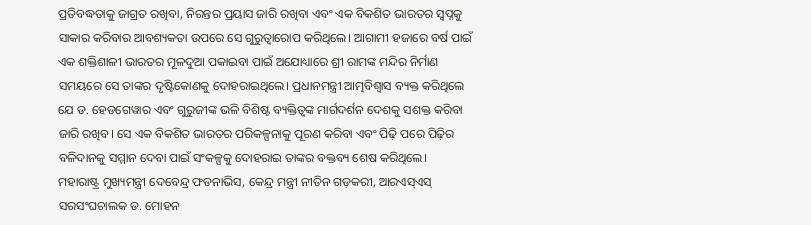ପ୍ରତିବଦ୍ଧତାକୁ ଜାଗ୍ରତ ରଖିବା, ନିରନ୍ତର ପ୍ରୟାସ ଜାରି ରଖିବା ଏବଂ ଏକ ବିକଶିତ ଭାରତର ସ୍ୱପ୍ନକୁ ସାକାର କରିବାର ଆବଶ୍ୟକତା ଉପରେ ସେ ଗୁରୁତ୍ୱାରୋପ କରିଥିଲେ। ଆଗାମୀ ହଜାରେ ବର୍ଷ ପାଇଁ ଏକ ଶକ୍ତିଶାଳୀ ଭାରତର ମୂଳଦୁଆ ପକାଇବା ପାଇଁ ଅଯୋଧ୍ୟାରେ ଶ୍ରୀ ରାମଙ୍କ ମନ୍ଦିର ନିର୍ମାଣ ସମୟରେ ସେ ତାଙ୍କର ଦୃଷ୍ଟିକୋଣକୁ ଦୋହରାଇଥିଲେ। ପ୍ରଧାନମନ୍ତ୍ରୀ ଆତ୍ମବିଶ୍ୱାସ ବ୍ୟକ୍ତ କରିଥିଲେ ଯେ ଡ. ହେଡଗେୱାର ଏବଂ ଗୁରୁଜୀଙ୍କ ଭଳି ବିଶିଷ୍ଟ ବ୍ୟକ୍ତିତ୍ୱଙ୍କ ମାର୍ଗଦର୍ଶନ ଦେଶକୁ ସଶକ୍ତ କରିବା ଜାରି ରଖିବ। ସେ ଏକ ବିକଶିତ ଭାରତର ପରିକଳ୍ପନାକୁ ପୂରଣ କରିବା ଏବଂ ପିଢ଼ି ପରେ ପିଢ଼ିର ବଳିଦାନକୁ ସମ୍ମାନ ଦେବା ପାଇଁ ସଂକଳ୍ପକୁ ଦୋହରାଇ ତାଙ୍କର ବକ୍ତବ୍ୟ ଶେଷ କରିଥିଲେ।
ମହାରାଷ୍ଟ୍ର ମୁଖ୍ୟମନ୍ତ୍ରୀ ଦେବେନ୍ଦ୍ର ଫଡନାଭିସ, କେନ୍ଦ୍ର ମନ୍ତ୍ରୀ ନୀତିନ ଗଡ଼କରୀ, ଆରଏସ୍ଏସ୍ ସରସଂଘଚାଲକ ଡ. ମୋହନ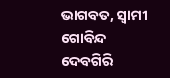ଭାଗବତ, ସ୍ୱାମୀ ଗୋବିନ୍ଦ ଦେବଗିରି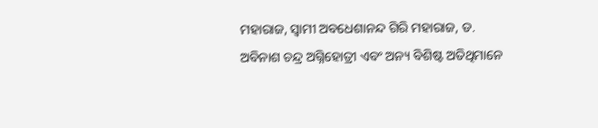ମହାରାଜ, ସ୍ୱାମୀ ଅବଧେଶାନନ୍ଦ ଗିରି ମହାରାଜ, ଡ. ଅବିନାଶ ଚନ୍ଦ୍ର ଅଗ୍ନିହୋତ୍ରୀ ଏବଂ ଅନ୍ୟ ବିଶିଷ୍ଟ ଅତିଥିମାନେ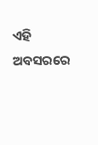ଏହି ଅବସରରେ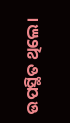ଉପସ୍ଥିତ ଥିଲେ।